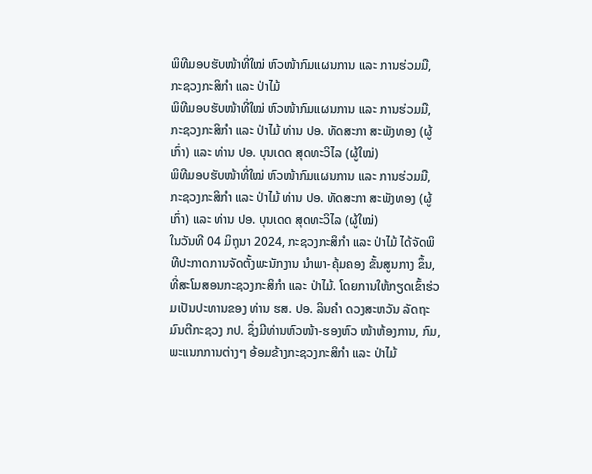ພິທີມອບຮັບໜ້າທີ່ໃໝ່ ຫົວໜ້າກົມແຜນການ ແລະ ການຮ່ວມມື, ກະຊວງກະສິກຳ ແລະ ປ່າໄມ້
ພິທີມອບຮັບໜ້າທີ່ໃໝ່ ຫົວໜ້າກົມແຜນການ ແລະ ການຮ່ວມມື, ກະຊວງກະສິກຳ ແລະ ປ່າໄມ້ ທ່ານ ປອ. ທັດສະກາ ສະພັງທອງ (ຜູ້ເກົ່າ) ແລະ ທ່ານ ປອ. ບຸນເດດ ສຸດທະວິໄລ (ຜູ້ໃໝ່)
ພິທີມອບຮັບໜ້າທີ່ໃໝ່ ຫົວໜ້າກົມແຜນການ ແລະ ການຮ່ວມມື, ກະຊວງກະສິກຳ ແລະ ປ່າໄມ້ ທ່ານ ປອ. ທັດສະກາ ສະພັງທອງ (ຜູ້ເກົ່າ) ແລະ ທ່ານ ປອ. ບຸນເດດ ສຸດທະວິໄລ (ຜູ້ໃໝ່)
ໃນວັນທີ 04 ມິຖຸນາ 2024, ກະຊວງກະສິກໍາ ແລະ ປ່າໄມ້ ໄດ້ຈັດພິທີປະກາດການຈັດຕັ້ງພະນັກງານ ນໍາພາ-ຄຸ້ມຄອງ ຂັ້ນສູນກາງ ຂຶ້ນ, ທີ່ສະໂມສອນກະຊວງກະສິກໍາ ແລະ ປ່າໄມ້. ໂດຍການໃຫ້ກຽດເຂົ້າຮ່ວມເປັນປະທານຂອງ ທ່ານ ຮສ. ປອ. ລິນຄໍາ ດວງສະຫວັນ ລັດຖະມົນຕີກະຊວງ ກປ. ຊຶ່ງມີທ່ານຫົວໜ້າ-ຮອງຫົວ ໜ້າຫ້ອງການ, ກົມ, ພະແນກການຕ່າງໆ ອ້ອມຂ້າງກະຊວງກະສິກໍາ ແລະ ປ່າໄມ້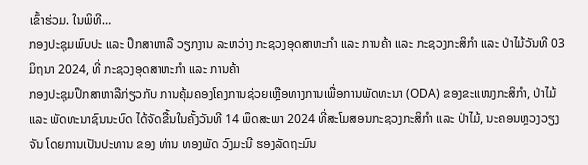ເຂົ້າຮ່ວມ. ໃນພິທີ…
ກອງປະຊຸມພົບປະ ແລະ ປຶກສາຫາລື ວຽກງານ ລະຫວ່າງ ກະຊວງອຸດສາຫະກຳ ແລະ ການຄ້າ ແລະ ກະຊວງກະສິກຳ ແລະ ປ່າໄມ້ວັນທີ 03 ມິຖນາ 2024, ທີ່ ກະຊວງອຸດສາຫະກຳ ແລະ ການຄ້າ
ກອງປະຊຸມປຶກສາຫາລືກ່ຽວກັບ ການຄຸ້ມຄອງໂຄງການຊ່ວຍເຫຼືອທາງການເພື່ອການພັດທະນາ (ODA) ຂອງຂະແໜງກະສິກໍາ, ປ່າໄມ້ ແລະ ພັດທະນາຊົນນະບົດ ໄດ້ຈັດຂື້ນໃນຄັ້ງວັນທີ 14 ພຶດສະພາ 2024 ທີ່ສະໂມສອນກະຊວງກະສິກຳ ແລະ ປ່າໄມ້, ນະຄອນຫຼວງວຽງຈັນ ໂດຍການເປັນປະທານ ຂອງ ທ່ານ ທອງພັດ ວົງມະນີ ຮອງລັດຖະມົນ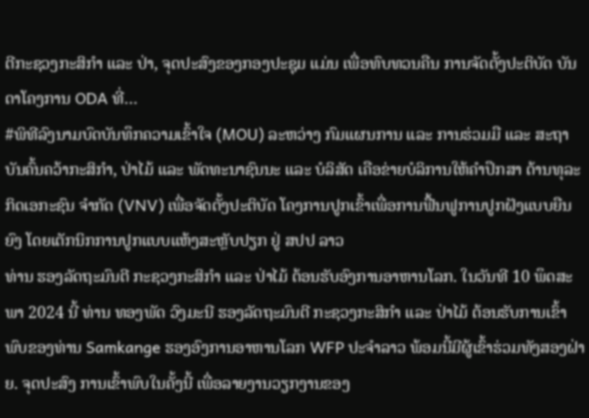ຕີກະຊວງກະສິກຳ ແລະ ປ່າ, ຈຸດປະສົງຂອງກອງປະຊຸມ ແມ່ນ ເພື່ອທົບທວນຄືນ ການຈັດຕັ້ງປະຕິບັດ ບັນດາໂຄງການ ODA ທີ່…
#ພິທີລົງນາມບົດບັນທຶກຄວາມເຂົ້າໃຈ (MOU) ລະຫວ່າງ ກົມແຜນການ ແລະ ການຮ່ວມມື ແລະ ສະຖາບັນຄົ້ນຄວ້າກະສິກໍາ, ປ່າໄມ້ ແລະ ພັດທະນາຊົນນະ ແລະ ບໍລິສັດ ເຄືອຂ່າຍບໍລິການໃຫ້ຄໍາປຶກສາ ດ້ານທຸລະກິດເອກະຊົນ ຈໍາກັດ (VNV) ເພື່ອຈັດຕັ້ງປະຕິບັດ ໂຄງການປູກເຂົ້າເພື່ອການຟື້ນຟູການປູກຝັງແບບຍືນຍົງ ໂດຍເຕັກນິກການປູກແບບແຫ້ງສະຫຼັບປຽກ ຢູ່ ສປປ ລາວ
ທ່ານ ຮອງລັດຖະມົນຕີ ກະຊວງກະສິກຳ ແລະ ປ່າໄມ້ ຕ້ອນຮັບອົງການອາຫານໂລກ. ໃນວັນທີ 10 ພຶດສະພາ 2024 ນີ້ ທ່ານ ທອງພັດ ວົງມະນີ ຮອງລັດຖະມົນຕີ ກະຊວງກະສິກຳ ແລະ ປ່າໄມ້ ຕ້ອນຮັບການເຂົ້າພົບຂອງທ່ານ Samkange ຮອງອົງການອາຫານໂລກ WFP ປະຈຳລາວ ພ້ອມນີ້ມີຜູ້ເຂົ້າຮ່ວມທັງສອງຝ່າຍ. ຈຸດປະສົງ ການເຂົ້າພົບໃນຄັ້ງນີ້ ເພື່ອລາຍງານວຽກງານຂອງ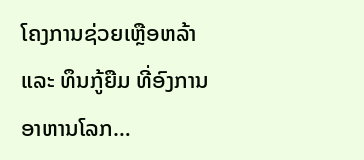ໂຄງການຊ່ວຍເຫຼືອຫລ້າ ແລະ ທຶນກູ້ຍືມ ທີ່ອົງການອາຫານໂລກ…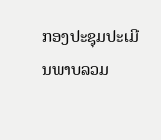ກອງປະຊຸມປະເມີນພາບລວມ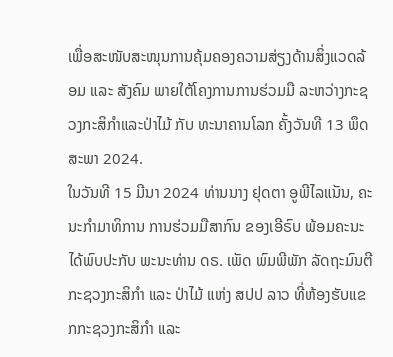ເພື່ອສະໜັບສະໜຸນການຄຸ້ມຄອງຄວາມສ່ຽງດ້ານສິ່ງແວດລ້ອມ ແລະ ສັງຄົມ ພາຍໃຕ້ໂຄງການການຮ່ວມມື ລະຫວ່າງກະຊວງກະສິກຳແລະປ່າໄມ້ ກັບ ທະນາຄານໂລກ ຄັ້ງວັນທີ 13 ພຶດສະພາ 2024.
ໃນວັນທີ 15 ມີນາ 2024 ທ່ານນາງ ຢຸດຕາ ອູພີໄລແນັນ, ຄະນະກຳມາທິການ ການຮ່ວມມືສາກົນ ຂອງເອີຣົບ ພ້ອມຄະນະ ໄດ້ພົບປະກັບ ພະນະທ່ານ ດຣ. ເພັດ ພົມພີພັກ ລັດຖະມົນຕີກະຊວງກະສິກຳ ແລະ ປ່າໄມ້ ແຫ່ງ ສປປ ລາວ ທີ່ຫ້ອງຮັບແຂກກະຊວງກະສິກຳ ແລະ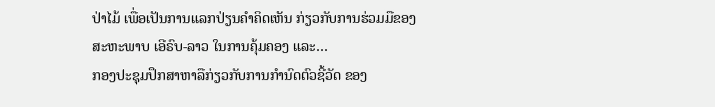ປ່າໄມ້ ເພື່ອເປັນການແລກປ່ຽນຄໍາຄິດເຫັນ ກ່ຽວກັບການຮ່ວມມືຂອງສະຫະພາບ ເອີຣົບ-ລາວ ໃນການຄຸ້ມຄອງ ແລະ…
ກອງປະຊຸມປຶກສາຫາລືກ່ຽວກັບການກຳນົດຕົວຊີ້ວັດ ຂອງ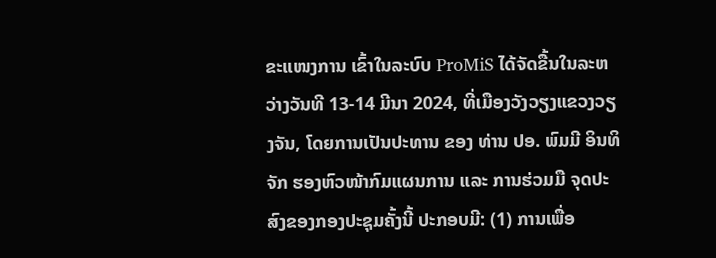ຂະແໜງການ ເຂົ້າໃນລະບົບ ProMiS ໄດ້ຈັດຂື້ນໃນລະຫວ່າງວັນທີ 13-14 ມີນາ 2024, ທີ່ເມືອງວັງວຽງແຂວງວຽງຈັນ, ໂດຍການເປັນປະທານ ຂອງ ທ່ານ ປອ. ພົມມີ ອິນທິຈັກ ຮອງຫົວໜ້າກົມແຜນການ ແລະ ການຮ່ວມມື ຈຸດປະສົງຂອງກອງປະຊຸມຄັ້ງນີ້ ປະກອບມີ: (1) ການເພື່ອ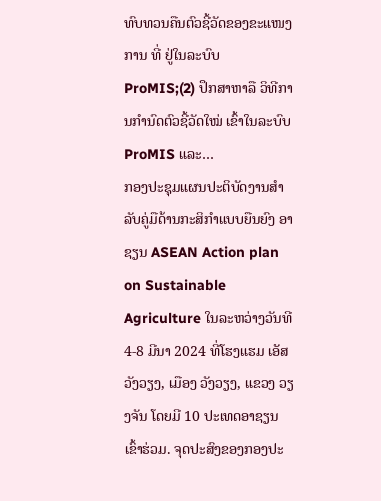ທົບທວນຄືນຕົວຊີ້ວັດຂອງຂະແໜງການ ທີ່ ຢູ່ໃນລະບົບ ProMIS;(2) ປຶກສາຫາລື ວິທີການກຳນົດຕົວຊີ້ວັດໃໝ່ ເຂົ້າໃນລະບົບ ProMIS ແລະ…
ກອງປະຊຸມແຜນປະຕິບັດງານສໍາລັບຄູ່ມືດ້ານກະສິກຳແບບຍືນຍົງ ອາຊຽນ ASEAN Action plan on Sustainable Agriculture ໃນລະຫວ່າງວັນທີ 4-8 ມີນາ 2024 ທີ່ໂຮງແຮມ ເອັສວັງວຽງ, ເມືອງ ວັງວຽງ, ແຂວງ ວຽງຈັນ ໂດຍມີ 10 ປະເທດອາຊຽນເຂົ້າຮ່ວມ. ຈຸດປະສົງຂອງກອງປະ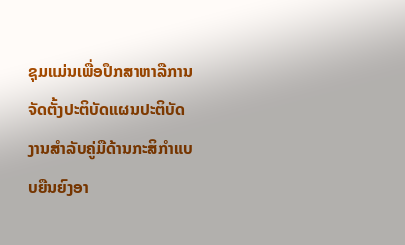ຊຸມແມ່ນເພື່ອປຶກສາຫາລືການຈັດຕັ້ງປະຕິບັດແຜນປະຕິບັດງານສໍາລັບຄູ່ມືດ້ານກະສິກຳແບບຍືນຍົງອາ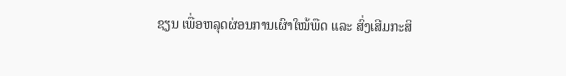ຊຽນ ເພື່ອຫລຸດຜ່ອນການເຜົາໃໝ້ພືດ ແລະ ສົ່ງເສີມກະສິ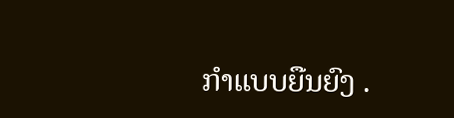ກຳແບບຍືນຍົງ .